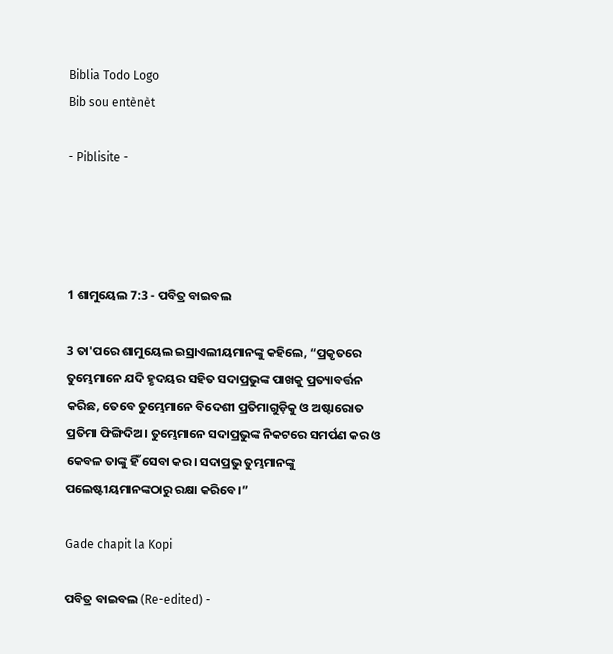Biblia Todo Logo
Bib sou entènèt

- Piblisite -




1 ଶାମୁୟେଲ 7:3 - ପବିତ୍ର ବାଇବଲ

3 ତା'ପରେ ଶାମୁୟେଲ ଇସ୍ରାଏଲୀୟମାନଙ୍କୁ କହିଲେ, “ପ୍ରକୃତରେ ତୁମ୍ଭେମାନେ ଯଦି ହୃଦୟର ସହିତ ସଦାପ୍ରଭୁଙ୍କ ପାଖକୁ ପ୍ରତ୍ୟାବର୍ତ୍ତନ କରିଛ, ତେବେ ତୁମ୍ଭେମାନେ ବିଦେଶୀ ପ୍ରତିମାଗୁଡ଼ିକୁ ଓ ଅଷ୍ଟାରୋତ ପ୍ରତିମା ଫିଙ୍ଗିଦିଅ। ତୁମ୍ଭେମାନେ ସଦାପ୍ରଭୁଙ୍କ ନିକଟରେ ସମର୍ପଣ କର ଓ କେବଳ ତାଙ୍କୁ ହିଁ ସେବା କର। ସଦାପ୍ରଭୁ ତୁମ୍ଭମାନଙ୍କୁ ପଲେଷ୍ଟୀୟମାନଙ୍କଠାରୁ ରକ୍ଷା କରିବେ।”

Gade chapit la Kopi

ପବିତ୍ର ବାଇବଲ (Re-edited) -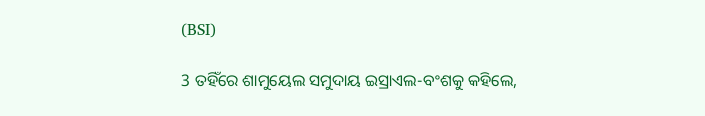(BSI)

3 ତହିଁରେ ଶାମୁୟେଲ ସମୁଦାୟ ଇସ୍ରାଏଲ-ବଂଶକୁ କହିଲେ,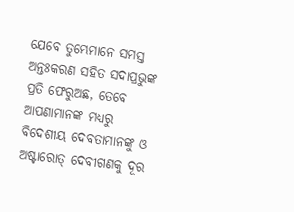ଯେବେ ତୁମ୍ଭେମାନେ ସମସ୍ତ ଅନ୍ତଃକରଣ ସହିତ ସଦାପ୍ରଭୁଙ୍କ ପ୍ରତି ଫେରୁଅଛ, ତେବେ ଆପଣାମାନଙ୍କ ମଧ୍ୟରୁ ବିଦେଶୀୟ ଦେବତାମାନଙ୍କୁ ଓ ଅଷ୍ଟାରୋତ୍ ଦେବୀଗଣକୁ ଦୂର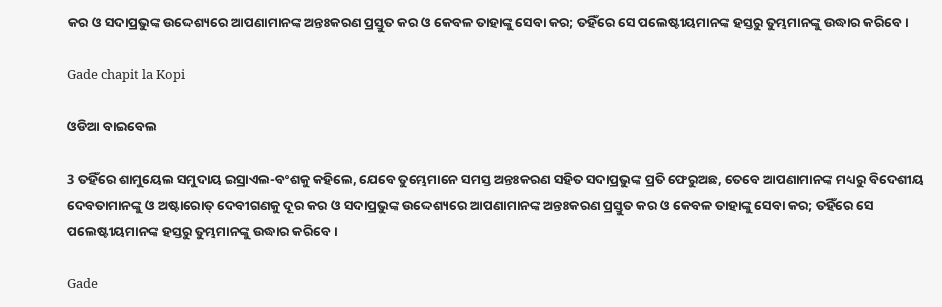କର ଓ ସଦାପ୍ରଭୁଙ୍କ ଉଦ୍ଦେଶ୍ୟରେ ଆପଣାମାନଙ୍କ ଅନ୍ତଃକରଣ ପ୍ରସ୍ତୁତ କର ଓ କେବଳ ତାହାଙ୍କୁ ସେବା କର; ତହିଁରେ ସେ ପଲେଷ୍ଟୀୟମାନଙ୍କ ହସ୍ତରୁ ତୁମ୍ଭମାନଙ୍କୁ ଉଦ୍ଧାର କରିବେ।

Gade chapit la Kopi

ଓଡିଆ ବାଇବେଲ

3 ତହିଁରେ ଶାମୁୟେଲ ସମୁଦାୟ ଇସ୍ରାଏଲ-ବଂଶକୁ କହିଲେ, ଯେବେ ତୁମ୍ଭେମାନେ ସମସ୍ତ ଅନ୍ତଃକରଣ ସହିତ ସଦାପ୍ରଭୁଙ୍କ ପ୍ରତି ଫେରୁଅଛ, ତେବେ ଆପଣାମାନଙ୍କ ମଧ୍ୟରୁ ବିଦେଶୀୟ ଦେବତାମାନଙ୍କୁ ଓ ଅଷ୍ଟାରୋତ୍‍ ଦେବୀଗଣକୁ ଦୂର କର ଓ ସଦାପ୍ରଭୁଙ୍କ ଉଦ୍ଦେଶ୍ୟରେ ଆପଣାମାନଙ୍କ ଅନ୍ତଃକରଣ ପ୍ରସ୍ତୁତ କର ଓ କେବଳ ତାହାଙ୍କୁ ସେବା କର; ତହିଁରେ ସେ ପଲେଷ୍ଟୀୟମାନଙ୍କ ହସ୍ତରୁ ତୁମ୍ଭମାନଙ୍କୁ ଉଦ୍ଧାର କରିବେ।

Gade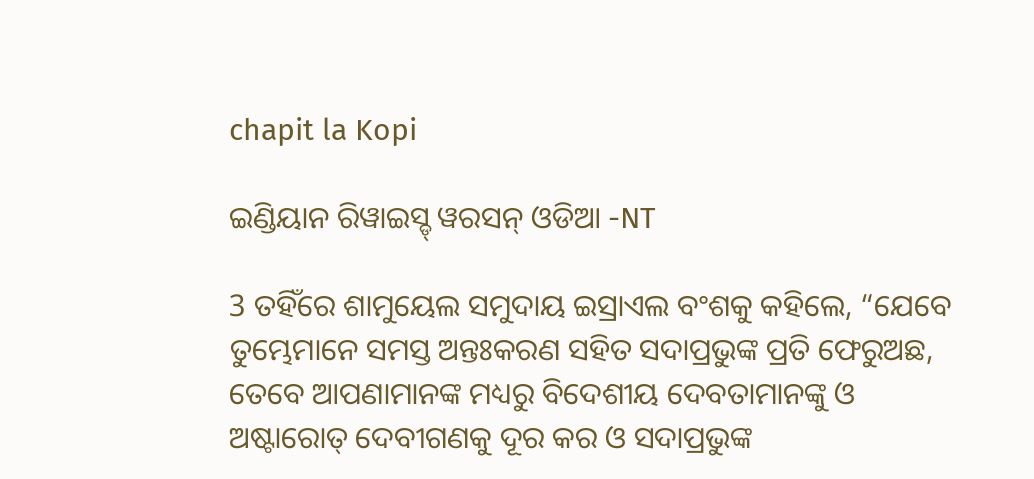chapit la Kopi

ଇଣ୍ଡିୟାନ ରିୱାଇସ୍ଡ୍ ୱରସନ୍ ଓଡିଆ -NT

3 ତହିଁରେ ଶାମୁୟେଲ ସମୁଦାୟ ଇସ୍ରାଏଲ ବଂଶକୁ କହିଲେ, “ଯେବେ ତୁମ୍ଭେମାନେ ସମସ୍ତ ଅନ୍ତଃକରଣ ସହିତ ସଦାପ୍ରଭୁଙ୍କ ପ୍ରତି ଫେରୁଅଛ, ତେବେ ଆପଣାମାନଙ୍କ ମଧ୍ୟରୁ ବିଦେଶୀୟ ଦେବତାମାନଙ୍କୁ ଓ ଅଷ୍ଟାରୋତ୍‍ ଦେବୀଗଣକୁ ଦୂର କର ଓ ସଦାପ୍ରଭୁଙ୍କ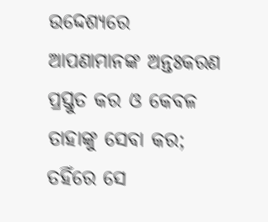ଉଦ୍ଦେଶ୍ୟରେ ଆପଣାମାନଙ୍କ ଅନ୍ତଃକରଣ ପ୍ରସ୍ତୁତ କର ଓ କେବଳ ତାହାଙ୍କୁ ସେବା କର; ତହିଁରେ ସେ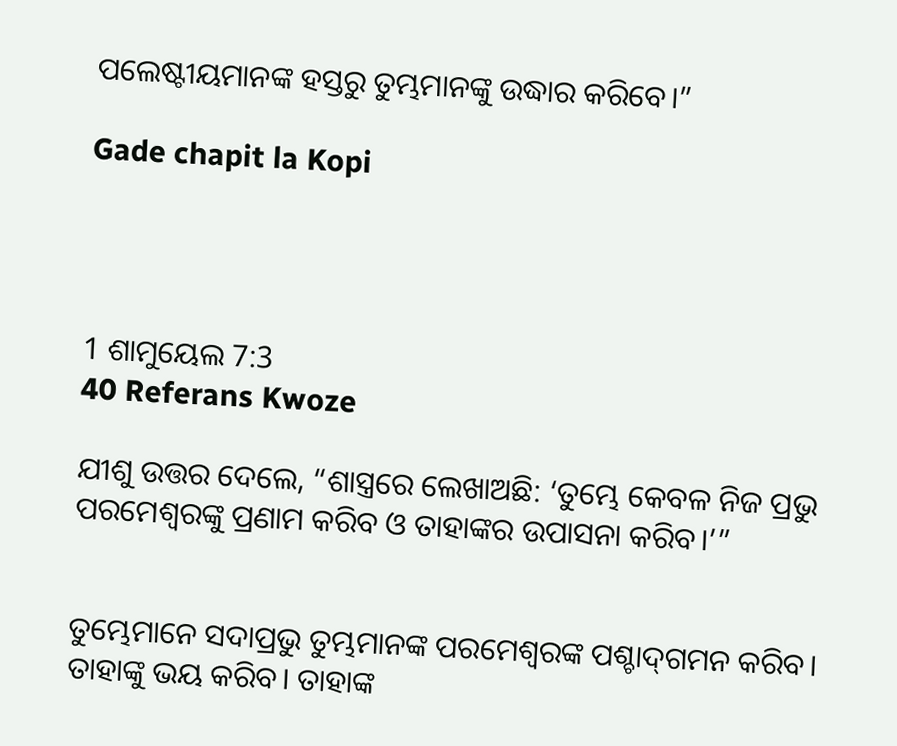ପଲେଷ୍ଟୀୟମାନଙ୍କ ହସ୍ତରୁ ତୁମ୍ଭମାନଙ୍କୁ ଉଦ୍ଧାର କରିବେ।”

Gade chapit la Kopi




1 ଶାମୁୟେଲ 7:3
40 Referans Kwoze

ଯୀଶୁ ଉତ୍ତର ଦେଲେ, “ଶାସ୍ତ୍ରରେ ଲେଖାଅଛି: ‘ତୁମ୍ଭେ କେବଳ ନିଜ ପ୍ରଭୁ ପରମେଶ୍ୱରଙ୍କୁ ପ୍ରଣାମ କରିବ ଓ ତାହାଙ୍କର ଉପାସନା କରିବ।’”


ତୁମ୍ଭେମାନେ ସଦାପ୍ରଭୁ ତୁମ୍ଭମାନଙ୍କ ପରମେଶ୍ୱରଙ୍କ ପଶ୍ଚା‌ଦ୍‌ଗମନ କରିବ। ତାହାଙ୍କୁ ଭୟ କରିବ। ତାହାଙ୍କ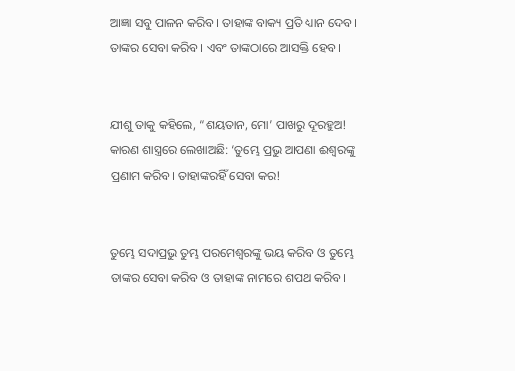ଆଜ୍ଞା ସବୁ ପାଳନ କରିବ। ତାହାଙ୍କ ବାକ୍ୟ ପ୍ରତି ଧ୍ୟାନ ଦେବ। ତାଙ୍କର ସେବା କରିବ। ଏବଂ ତାଙ୍କଠାରେ ଆସକ୍ତି ହେବ।


ଯୀଶୁ ତାକୁ କହିଲେ, “ଶୟତାନ, ମୋ’ ପାଖରୁ ଦୂରହୁଅ! କାରଣ ଶାସ୍ତ୍ରରେ ଲେଖାଅଛି: ‘ତୁମ୍ଭେ ପ୍ରଭୁ ଆପଣା ଈଶ୍ୱରଙ୍କୁ ପ୍ରଣାମ କରିବ। ତାହାଙ୍କରହିଁ ସେବା କର!


ତୁମ୍ଭେ ସଦାପ୍ରଭୁ ତୁମ୍ଭ ପରମେଶ୍ୱରଙ୍କୁ ଭୟ କରିବ ଓ ତୁମ୍ଭେ ତାଙ୍କର ସେବା କରିବ ଓ ତାହାଙ୍କ ନାମରେ ଶପଥ କରିବ।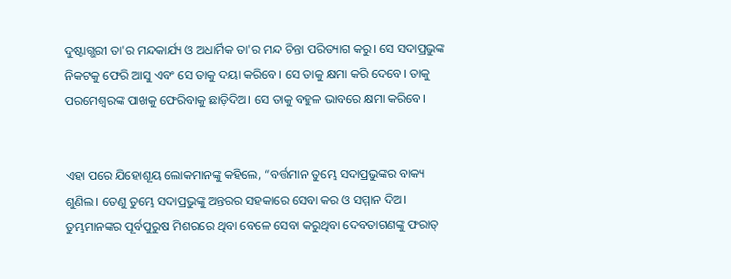ଦୁଷ୍ଟାଗ୍ଭରୀ ତା'ର ମନ୍ଦକାର୍ଯ୍ୟ ଓ ଅଧାର୍ମିକ ତା'ର ମନ୍ଦ ଚିନ୍ତା ପରିତ୍ୟାଗ କରୁ। ସେ ସଦାପ୍ରଭୁଙ୍କ ନିକଟକୁ ଫେରି ଆସୁ ଏବଂ ସେ ତାକୁ ଦୟା କରିବେ। ସେ ତାକୁ କ୍ଷମା କରି ଦେବେ। ତାକୁ ପରମେଶ୍ୱରଙ୍କ ପାଖକୁ ଫେରିବାକୁ ଛାଡ଼ିଦିଅ। ସେ ତାକୁ ବହୁଳ ଭାବରେ କ୍ଷମା କରିବେ।


ଏହା ପରେ ଯିହୋଶୂୟ ଲୋକମାନଙ୍କୁ କହିଲେ, “ବର୍ତ୍ତମାନ ତୁମ୍ଭେ ସଦାପ୍ରଭୁଙ୍କର ବାକ୍ୟ ଶୁଣିଲ। ତେଣୁ ତୁମ୍ଭେ ସଦାପ୍ରଭୁଙ୍କୁ ଅନ୍ତରର ସହକାରେ ସେବା କର ଓ ସମ୍ମାନ ଦିଅ। ତୁମ୍ଭମାନଙ୍କର ପୂର୍ବପୁରୁଷ ମିଶରରେ ଥିବା ବେଳେ ସେବା କରୁଥିବା ଦେବତାଗଣଙ୍କୁ ଫରାତ୍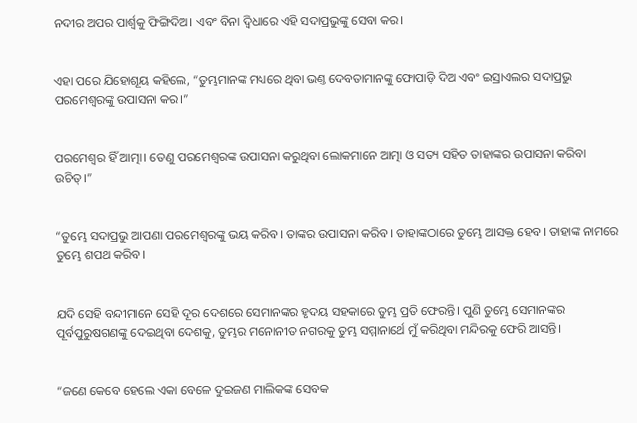ନଦୀର ଅପର ପାର୍ଶ୍ୱକୁ ଫିଙ୍ଗିଦିଅ। ଏବଂ ବିନା ଦ୍ୱିଧାରେ ଏହି ସଦାପ୍ରଭୁଙ୍କୁ ସେବା କର।


ଏହା ପରେ ଯିହୋଶୂୟ କହିଲେ, “ତୁମ୍ଭମାନଙ୍କ ମଧ୍ୟରେ ଥିବା ଭଣ୍ତ ଦେବତାମାନଙ୍କୁ ଫୋପାଡ଼ି ଦିଅ ଏବଂ ଇସ୍ରାଏଲର ସଦାପ୍ରଭୁ ପରମେଶ୍ୱରଙ୍କୁ ଉପାସନା କର।”


ପରମେଶ୍ୱର ହିଁ ଆତ୍ମା। ତେଣୁ ପରମେଶ୍ୱରଙ୍କ ଉପାସନା କରୁଥିବା ଲୋକମାନେ ଆତ୍ମା ଓ ସତ୍ୟ ସହିତ ତାହାଙ୍କର ଉପାସନା କରିବା ଉଚିତ୍।”


“ତୁମ୍ଭେ ସଦାପ୍ରଭୁ ଆପଣା ପରମେଶ୍ୱରଙ୍କୁ ଭୟ କରିବ। ତାଙ୍କର ଉପାସନା କରିବ। ତାହାଙ୍କଠାରେ ତୁମ୍ଭେ ଆସକ୍ତ ହେବ। ତାହାଙ୍କ ନାମରେ ତୁମ୍ଭେ ଶପଥ କରିବ।


ଯଦି ସେହି ବନ୍ଦୀମାନେ ସେହି ଦୂର ଦେଶରେ ସେମାନଙ୍କର ହୃଦୟ ସହକାରେ ତୁମ୍ଭ ପ୍ରତି ଫେରନ୍ତି। ପୁଣି ତୁମ୍ଭେ ସେମାନଙ୍କର ପୂର୍ବପୁରୁଷଗଣଙ୍କୁ ଦେଇଥିବା ଦେଶକୁ, ତୁମ୍ଭର ମନୋନୀତ ନଗରକୁ ତୁମ୍ଭ ସମ୍ମାନାର୍ଥେ ମୁଁ କରିଥିବା ମନ୍ଦିରକୁ ଫେରି ଆସନ୍ତି।


“ଜଣେ କେବେ ହେଲେ ଏକା ବେଳେ ଦୁଇଜଣ ମାଲିକଙ୍କ ସେବକ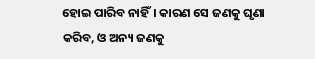ହୋଇ ପାରିବ ନାହିଁ। କାରଣ ସେ ଜଣକୁ ଘୃଣା କରିବ, ଓ ଅନ୍ୟ ଜଣକୁ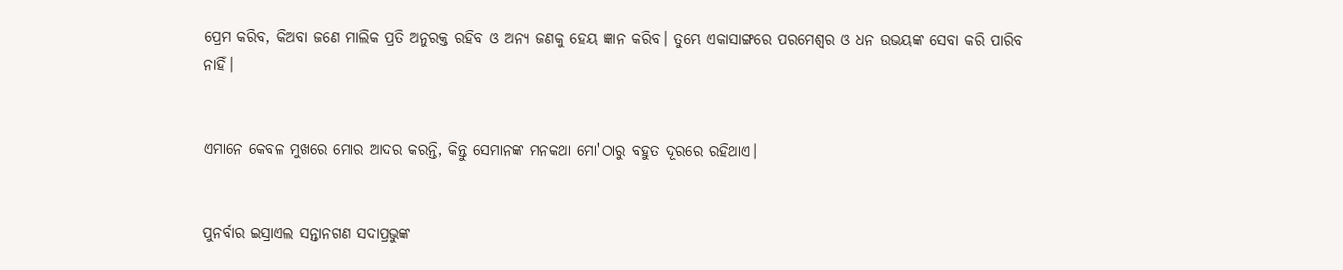ପ୍ରେମ କରିବ, କିଅବା ଜଣେ ମାଲିକ ପ୍ରତି ଅନୁରକ୍ତ ରହିବ ଓ ଅନ୍ୟ ଜଣକୁ ହେୟ ଜ୍ଞାନ କରିବ। ତୁମ୍ଭେ ଏକାସାଙ୍ଗରେ ପରମେଶ୍ୱର ଓ ଧନ ଉଭୟଙ୍କ ସେବା କରି ପାରିବ ନାହିଁ।


ଏମାନେ କେବଳ ମୁଖରେ ମୋର ଆଦର କରନ୍ତି, କିନ୍ତୁ ସେମାନଙ୍କ ମନକଥା ମୋ'ଠାରୁ ବହୁତ ଦୂରରେ ରହିଥାଏ।


ପୁନର୍ବାର ଇସ୍ରାଏଲ ସନ୍ତାନଗଣ ସଦାପ୍ରଭୁଙ୍କ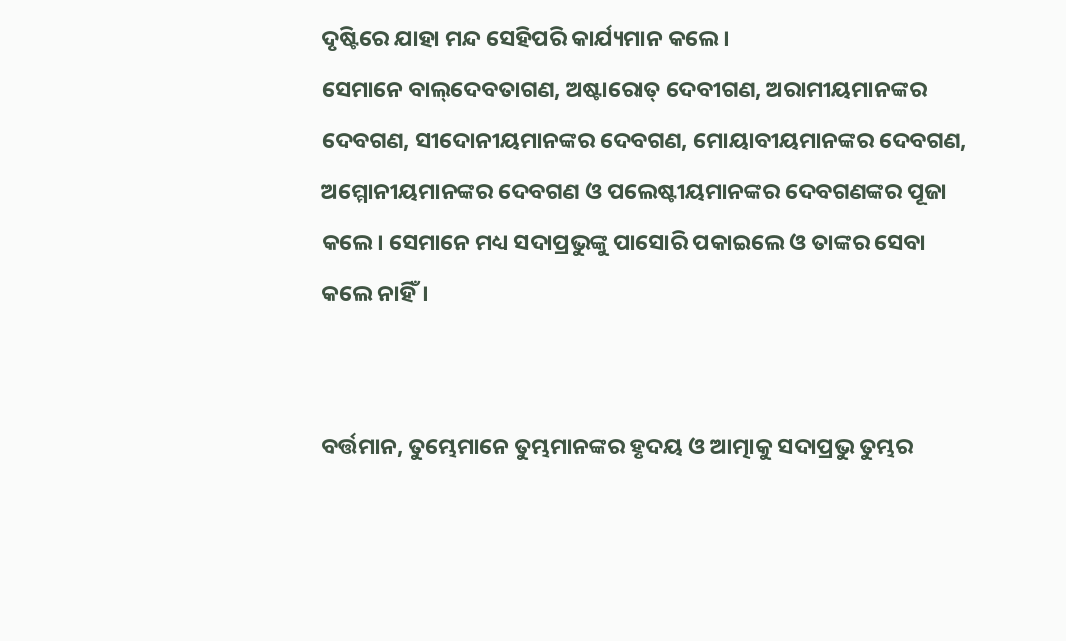ଦୃଷ୍ଟିରେ ଯାହା ମନ୍ଦ ସେହିପରି କାର୍ଯ୍ୟମାନ କଲେ। ସେମାନେ ‌ବା‌ଲ୍‌ଦେବତାଗଣ, ଅଷ୍ଟାରୋତ୍ ଦେବୀଗଣ, ଅରାମୀୟମାନଙ୍କର ଦେବଗଣ, ସୀଦୋନୀୟମାନଙ୍କର ଦେବଗଣ, ମୋୟାବୀୟମାନଙ୍କର ଦେବଗଣ, ଅମ୍ମୋନୀୟମାନଙ୍କର ଦେବଗଣ ଓ ପଲେଷ୍ଟୀୟମାନଙ୍କର ଦେବଗଣଙ୍କର ପୂଜା କଲେ। ସେମାନେ ମଧ୍ୟ ସଦାପ୍ରଭୁଙ୍କୁ ପାସୋରି ପକାଇଲେ ଓ ତାଙ୍କର ସେବା କଲେ ନାହିଁ।


ବର୍ତ୍ତମାନ, ତୁମ୍ଭେମାନେ ତୁମ୍ଭମାନଙ୍କର ହୃଦୟ ଓ ଆତ୍ମାକୁ ସଦାପ୍ରଭୁ ତୁମ୍ଭର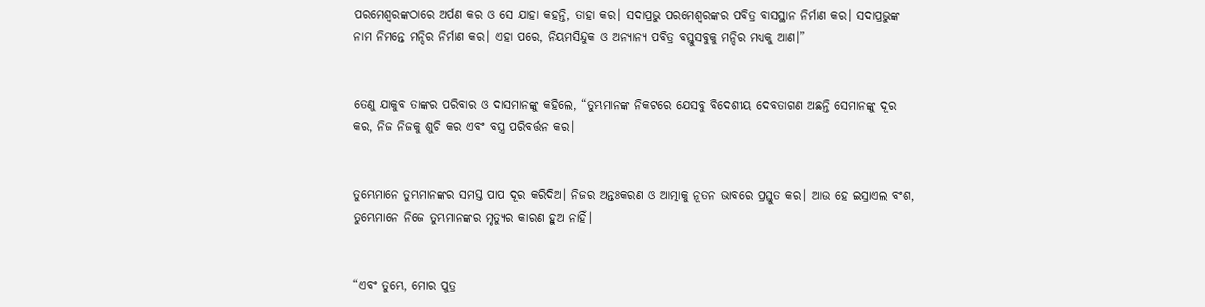ପରମେଶ୍ୱରଙ୍କଠାରେ ଅର୍ପଣ କର ଓ ସେ ଯାହା କହନ୍ତି, ତାହା କର। ସଦାପ୍ରଭୁ ପରମେଶ୍ୱରଙ୍କର ପବିତ୍ର ବାସସ୍ଥାନ ନିର୍ମାଣ କର। ସଦାପ୍ରଭୁଙ୍କ ନାମ ନିମନ୍ତେ ମନ୍ଦିର ନିର୍ମାଣ କର। ଏହା ପରେ, ନିୟମସିନ୍ଦୁକ ଓ ଅନ୍ୟାନ୍ୟ ପବିତ୍ର ବସ୍ତୁସବୁକୁ ମନ୍ଦିର ମଧ୍ୟକୁ ଆଣ।”


ତେଣୁ ଯାକୁବ ତାଙ୍କର ପରିବାର ଓ ଦାସମାନଙ୍କୁ କହିଲେ, “ତୁମ୍ଭମାନଙ୍କ ନିକଟରେ ଯେସବୁ ବିଦେଶୀୟ ଦେବତାଗଣ ଅଛନ୍ତି ସେମାନଙ୍କୁ ଦୂର କର, ନିଜ ନିଜକୁ ଶୁଚି କର ଏବଂ ବସ୍ତ୍ର ପରିବର୍ତ୍ତନ କର।


ତୁମ୍ଭେମାନେ ତୁମ୍ଭମାନଙ୍କର ସମସ୍ତ ପାପ ଦୂର କରିଦିଅ। ନିଜର ଅନ୍ତଃକରଣ ଓ ଆତ୍ମାକୁ ନୂତନ ଭାବରେ ପ୍ରସ୍ତୁତ କର। ଆଉ ହେ ଇସ୍ରାଏଲ ବଂଶ, ତୁମ୍ଭେମାନେ ନିଜେ ତୁମ୍ଭମାନଙ୍କର ମୃତ୍ୟୁର କାରଣ ହୁଅ ନାହିଁ।


“ଏବଂ ତୁମ୍ଭେ, ମୋର ପୁତ୍ର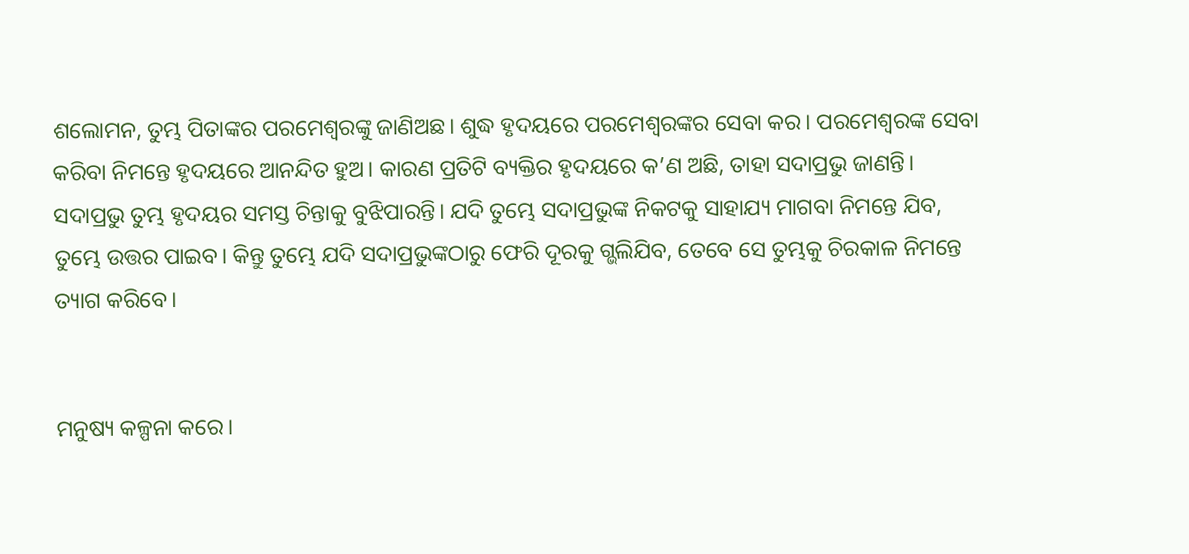ଶଲୋମନ, ତୁମ୍ଭ ପିତାଙ୍କର ପରମେଶ୍ୱରଙ୍କୁ ଜାଣିଅଛ। ଶୁଦ୍ଧ ହୃଦୟରେ ପରମେଶ୍ୱରଙ୍କର ସେବା କର। ପରମେଶ୍ୱରଙ୍କ ସେବା କରିବା ନିମନ୍ତେ ହୃଦୟରେ ଆନନ୍ଦିତ ହୁଅ। କାରଣ ପ୍ରତିଟି ବ୍ୟକ୍ତିର ହୃଦୟରେ କ’ଣ ଅଛି, ତାହା ସଦାପ୍ରଭୁ ଜାଣନ୍ତି। ସଦାପ୍ରଭୁ ତୁମ୍ଭ ହୃଦୟର ସମସ୍ତ ଚିନ୍ତାକୁ ବୁଝିପାରନ୍ତି। ଯଦି ତୁମ୍ଭେ ସଦାପ୍ରଭୁଙ୍କ ନିକଟକୁ ସାହାଯ୍ୟ ମାଗବା ନିମନ୍ତେ ଯିବ, ତୁମ୍ଭେ ଉତ୍ତର ପାଇବ। କିନ୍ତୁ ତୁମ୍ଭେ ଯଦି ସଦାପ୍ରଭୁଙ୍କଠାରୁ ଫେରି ଦୂରକୁ ଗ୍ଭଲିଯିବ, ତେବେ ସେ ତୁମ୍ଭକୁ ଚିରକାଳ ନିମନ୍ତେ ତ୍ୟାଗ କରିବେ।


ମନୁଷ୍ୟ କଳ୍ପନା କରେ।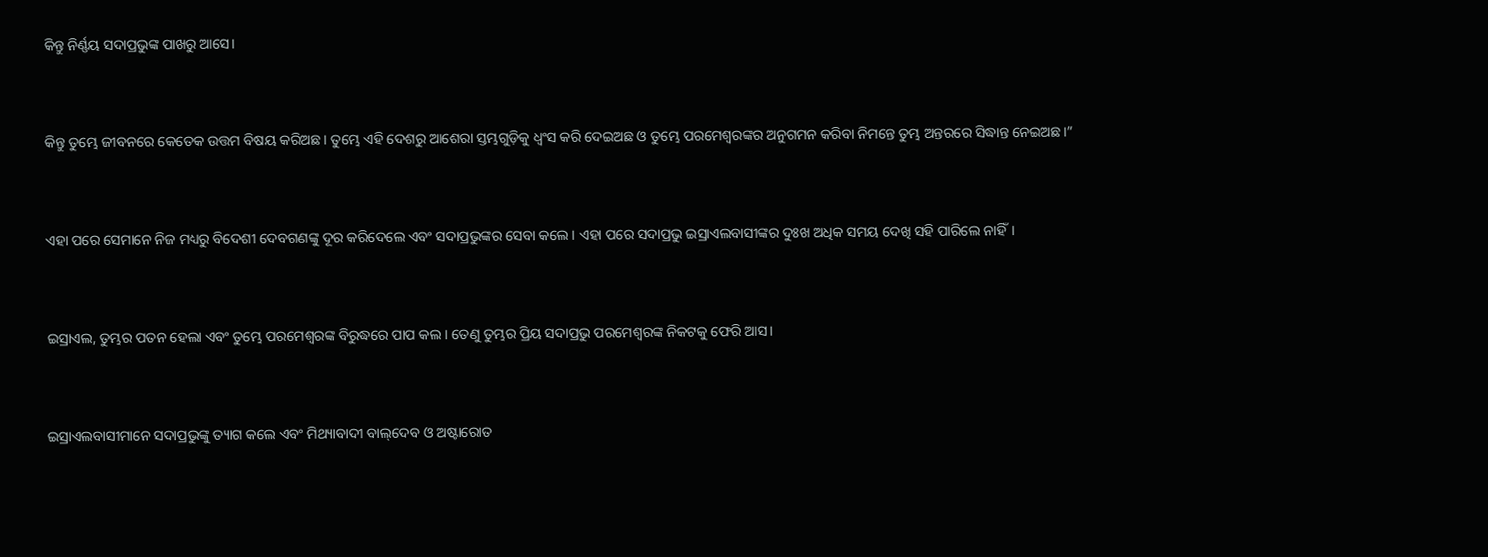କିନ୍ତୁ ନିର୍ଣ୍ଣୟ ସଦାପ୍ରଭୁଙ୍କ ପାଖରୁ ଆସେ।


କିନ୍ତୁ ତୁମ୍ଭେ ଜୀବନରେ କେତେକ ଉତ୍ତମ ବିଷୟ କରିଅଛ। ତୁମ୍ଭେ ଏହି ଦେଶରୁ ଆଶେରା ସ୍ତମ୍ଭଗୁଡ଼ିକୁ ଧ୍ୱଂସ କରି ଦେଇଅଛ ଓ ତୁମ୍ଭେ ପରମେଶ୍ୱରଙ୍କର ଅନୁଗମନ କରିବା ନିମନ୍ତେ ତୁମ୍ଭ ଅନ୍ତରରେ ସିଦ୍ଧାନ୍ତ ନେଇଅଛ।”


ଏହା ପରେ ସେମାନେ ନିଜ ମଧ୍ୟରୁ ବିଦେଶୀ ଦେବଗଣଙ୍କୁ ଦୂର କରିଦେଲେ ଏବଂ ସଦାପ୍ରଭୁଙ୍କର ସେବା କଲେ। ଏହା ପରେ ସଦାପ୍ରଭୁ ଇସ୍ରାଏଲବାସୀଙ୍କର ଦୁଃଖ ଅଧିକ ସମୟ ଦେଖି ସହି ପାରିଲେ ନାହିଁ।


ଇସ୍ରାଏଲ, ତୁମ୍ଭର ପତନ ହେଲା ଏବଂ ତୁମ୍ଭେ ପରମେଶ୍ୱରଙ୍କ ବିରୁଦ୍ଧରେ ପାପ କଲ। ତେଣୁ ତୁମ୍ଭର ପ୍ରିୟ ସଦାପ୍ରଭୁ ପରମେଶ୍ୱରଙ୍କ ନିକଟକୁ ଫେରି ଆସ।


ଇସ୍ରାଏଲବାସୀମାନେ ସଦାପ୍ରଭୁଙ୍କୁ ତ୍ୟାଗ କଲେ ଏବଂ ମିଥ୍ୟାବାଦୀ ବା‌‌ଲ୍‌‌ଦେବ ଓ ଅଷ୍ଟାରୋତ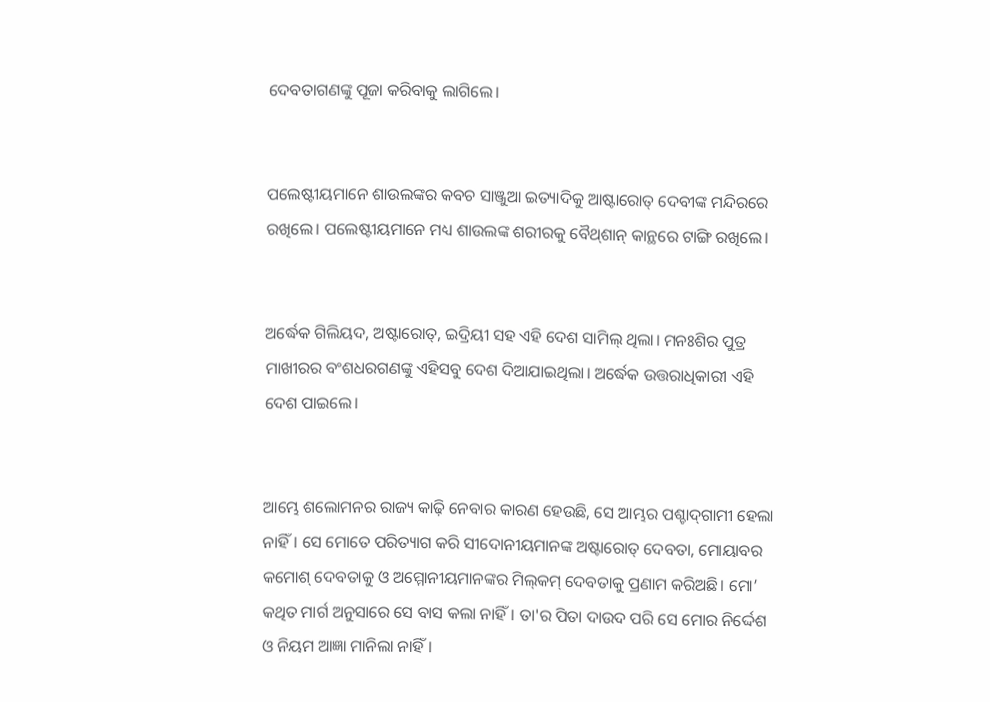ଦେବତାଗଣଙ୍କୁ ପୂଜା କରିବାକୁ ଲାଗିଲେ।


ପଲେଷ୍ଟୀୟମାନେ ଶାଉଲଙ୍କର କବଚ ସାଞ୍ଜୁଆ ଇତ୍ୟାଦିକୁ ଆଷ୍ଟାରୋତ୍ ଦେବୀଙ୍କ ମନ୍ଦିରରେ ରଖିଲେ। ପଲେଷ୍ଟୀୟମାନେ ମଧ୍ୟ ଶାଉଲଙ୍କ ଶରୀରକୁ ବୈ‌ଥ୍‌ଶାନ୍ କାନ୍ଥରେ ଟାଙ୍ଗି ରଖିଲେ।


ଅର୍ଦ୍ଧେକ ଗିଲିୟଦ, ଅଷ୍ଟାରୋତ୍, ଇଦ୍ରିୟୀ ସହ ଏହି ଦେଶ ସାମିଲ୍ ଥିଲା। ମନଃଶିର ପୁତ୍ର ମାଖୀରର ବଂଶଧରଗଣଙ୍କୁ ଏହିସବୁ ଦେଶ ଦିଆଯାଇଥିଲା। ଅର୍ଦ୍ଧେକ ଉତ୍ତରାଧିକାରୀ ଏହି ଦେଶ ପାଇଲେ।


ଆମ୍ଭେ ଶଲୋମନର ରାଜ୍ୟ କାଢ଼ି ନେବାର କାରଣ ହେଉଛି, ସେ ଆମ୍ଭର ପଶ୍ଚା‌ଦ୍‌ଗାମୀ ହେଲା ନାହିଁ। ସେ ମୋତେ ପରିତ୍ୟାଗ କରି ସୀଦୋନୀୟମାନଙ୍କ ଅଷ୍ଟାରୋତ୍ ଦେବତା, ମୋୟାବର କମୋଶ୍ ଦେବତାକୁ ଓ ଅମ୍ମୋନୀୟମାନଙ୍କର ମି‌ଲ୍‌‌‌କମ୍ ଦେବତାକୁ ପ୍ରଣାମ କରିଅଛି। ମୋ’ କଥିତ ମାର୍ଗ ଅନୁସାରେ ସେ ବାସ କଲା ନାହିଁ। ତା'ର ପିତା ଦାଉଦ ପରି ସେ ମୋର ନିର୍ଦ୍ଦେଶ ଓ ନିୟମ ଆଜ୍ଞା ମାନିଲା ନାହିଁ।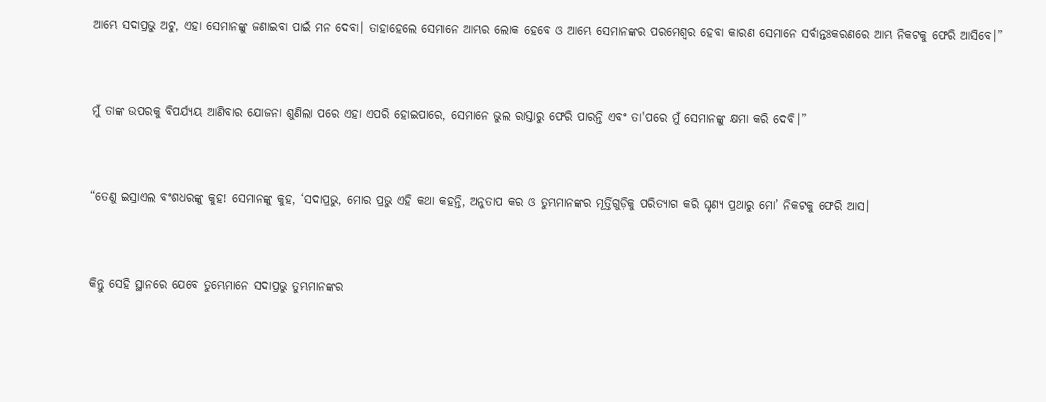ଆମ୍ଭେ ସଦାପ୍ରଭୁ ଅଟୁ, ଏହା ସେମାନଙ୍କୁ ଜଣାଇବା ପାଇଁ ମନ ଦେବା। ତାହାହେଲେ ସେମାନେ ଆମ୍ଭର ଲୋକ ହେବେ ଓ ଆମ୍ଭେ ସେମାନଙ୍କର ପରମେଶ୍ୱର ହେବା କାରଣ ସେମାନେ ସର୍ବାନ୍ତଃକରଣରେ ଆମ୍ଭ ନିକଟକୁ ଫେରି ଆସିବେ।”


ମୁଁ ତାଙ୍କ ଉପରକୁ ବିପର୍ଯ୍ୟୟ ଆଣିବାର ଯୋଜନା ଶୁଣିଲା ପରେ ଏହା ଏପରି ହୋଇପାରେ, ସେମାନେ ଭୁଲ ରାସ୍ତାରୁ ଫେରି ପାରନ୍ତି ଏବଂ ତା'ପରେ ମୁଁ ସେମାନଙ୍କୁ କ୍ଷମା କରି ଦେବି।”


“ତେଣୁ ଇସ୍ରାଏଲ ବଂଶଧରଙ୍କୁ କୁହ! ସେମାନଙ୍କୁ କୁହ, ‘ସଦାପ୍ରଭୁ, ମୋର ପ୍ରଭୁ ଏହି କଥା କହନ୍ତି, ଅନୁତାପ କର ଓ ତୁମ୍ଭମାନଙ୍କର ମୂର୍ତ୍ତିଗୁଡ଼ିକୁ ପରିତ୍ୟାଗ କରି ଘୃଣ୍ୟ ପ୍ରଥାରୁ ମୋ’ ନିକଟକୁ ଫେରି ଆସ।


କିନ୍ତୁ ସେହି ସ୍ଥାନରେ ଯେବେ ତୁମ୍ଭେମାନେ ସଦାପ୍ରଭୁ ତୁମ୍ଭମାନଙ୍କର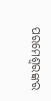ପରମେଶ୍ୱରଙ୍କର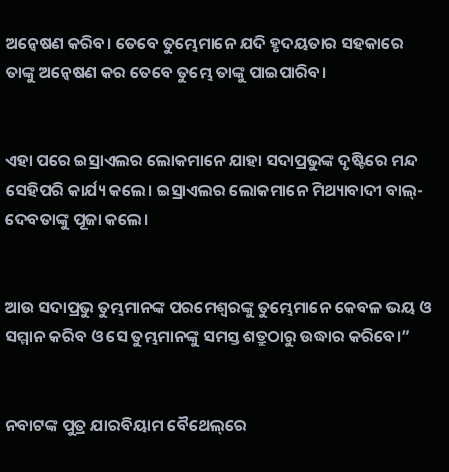ଅନ୍ୱେଷଣ କରିବ। ତେବେ ତୁମ୍ଭେମାନେ ଯଦି ହୃଦୟତାର ସହକାରେ ତାଙ୍କୁ ଅନ୍ୱେଷଣ କର ତେବେ ତୁମ୍ଭେ ତାଙ୍କୁ ପାଇପାରିବ।


ଏହା ପରେ ଇସ୍ରାଏଲର ଲୋକମାନେ ଯାହା ସଦାପ୍ରଭୁଙ୍କ ଦୃଷ୍ଟିରେ ମନ୍ଦ ସେହିପରି କାର୍ଯ୍ୟ କଲେ। ଇସ୍ରାଏଲର ଲୋକମାନେ ମିଥ୍ୟାବାଦୀ ବାଲ୍- ଦେବତାଙ୍କୁ ପୂଜା କଲେ।


ଆଉ ସଦାପ୍ରଭୁ ତୁମ୍ଭମାନଙ୍କ ପରମେଶ୍ୱରଙ୍କୁ ତୁମ୍ଭେମାନେ କେବଳ ଭୟ ଓ ସମ୍ମାନ କରିବ ଓ ସେ ତୁମ୍ଭମାନଙ୍କୁ ସମସ୍ତ ଶତ୍ରୁଠାରୁ ଉଦ୍ଧାର କରିବେ।”


ନବାଟଙ୍କ ପୁତ୍ର ଯାରବିୟାମ ବୈଥେ‌ଲ୍‌ରେ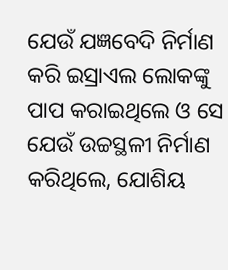ଯେଉଁ ଯଜ୍ଞବେଦି ନିର୍ମାଣ କରି ଇସ୍ରାଏଲ ଲୋକଙ୍କୁ ପାପ କରାଇଥିଲେ ଓ ସେ ଯେଉଁ ଉଚ୍ଚସ୍ଥଳୀ ନିର୍ମାଣ କରିଥିଲେ, ଯୋଶିୟ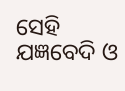ସେହି ଯଜ୍ଞବେଦି ଓ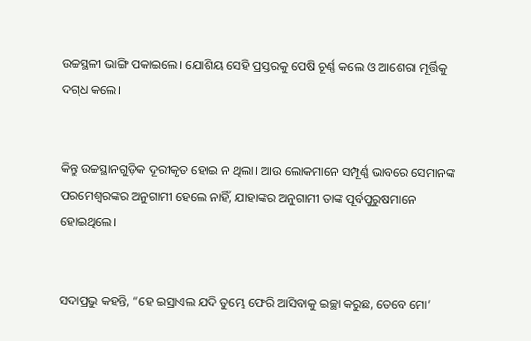ଉଚ୍ଚସ୍ଥଳୀ ଭାଙ୍ଗି ପକାଇଲେ। ଯୋଶିୟ ସେହି ପ୍ରସ୍ତରକୁ ପେଷି ଚୂର୍ଣ୍ଣ କଲେ ଓ ଆଶେରା ମୂର୍ତ୍ତିକୁ ଦ‌ଗ୍‌ଧ କଲେ।


କିନ୍ତୁ ଉଚ୍ଚସ୍ଥାନଗୁଡ଼ିକ ଦୂରୀକୃତ ହୋଇ ନ ଥିଲା। ଆଉ ଲୋକମାନେ ସମ୍ପୂର୍ଣ୍ଣ ଭାବରେ ସେମାନଙ୍କ ପରମେଶ୍ୱରଙ୍କର ଅନୁଗାମୀ ହେଲେ ନାହିଁ, ଯାହାଙ୍କର ଅନୁଗାମୀ ତାଙ୍କ ପୂର୍ବପୁରୁଷମାନେ ହୋଇଥିଲେ।


ସଦାପ୍ରଭୁ କହନ୍ତି, “ହେ ଇସ୍ରାଏଲ ଯଦି ତୁମ୍ଭେ ଫେରି ଆସିବାକୁ ଇଚ୍ଛା କରୁଛ, ତେବେ ମୋ’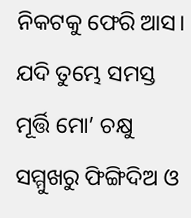ନିକଟକୁ ଫେରି ଆସ। ଯଦି ତୁମ୍ଭେ ସମସ୍ତ ମୂର୍ତ୍ତି ମୋ’ ଚକ୍ଷୁ ସମ୍ମୁଖରୁ ଫିଙ୍ଗିଦିଅ ଓ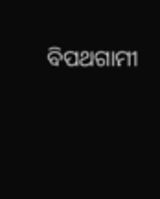ବିପଥଗାମୀ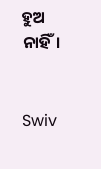ହୁଅ ନାହିଁ।


Swiv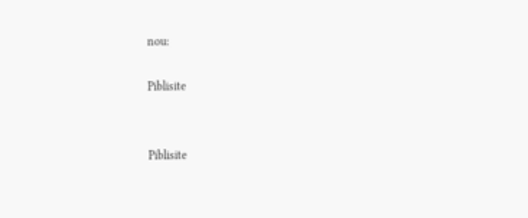nou:

Piblisite


Piblisite